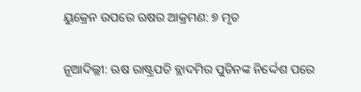ୟୁକ୍ରେନ ଉପରେ ଋଷର ଆକ୍ରମଣ: ୭ ମୃତ

ନୂଆଦିଲ୍ଲୀ: ଋଷ ରାଷ୍ଟ୍ରପତି ବ୍ଲାଦମିର ପୁତିନଙ୍କ ନିର୍ଦ୍ଦେଶ ପରେ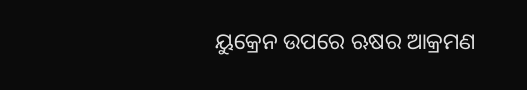ୟୁକ୍ରେନ ଉପରେ ଋଷର ଆକ୍ରମଣ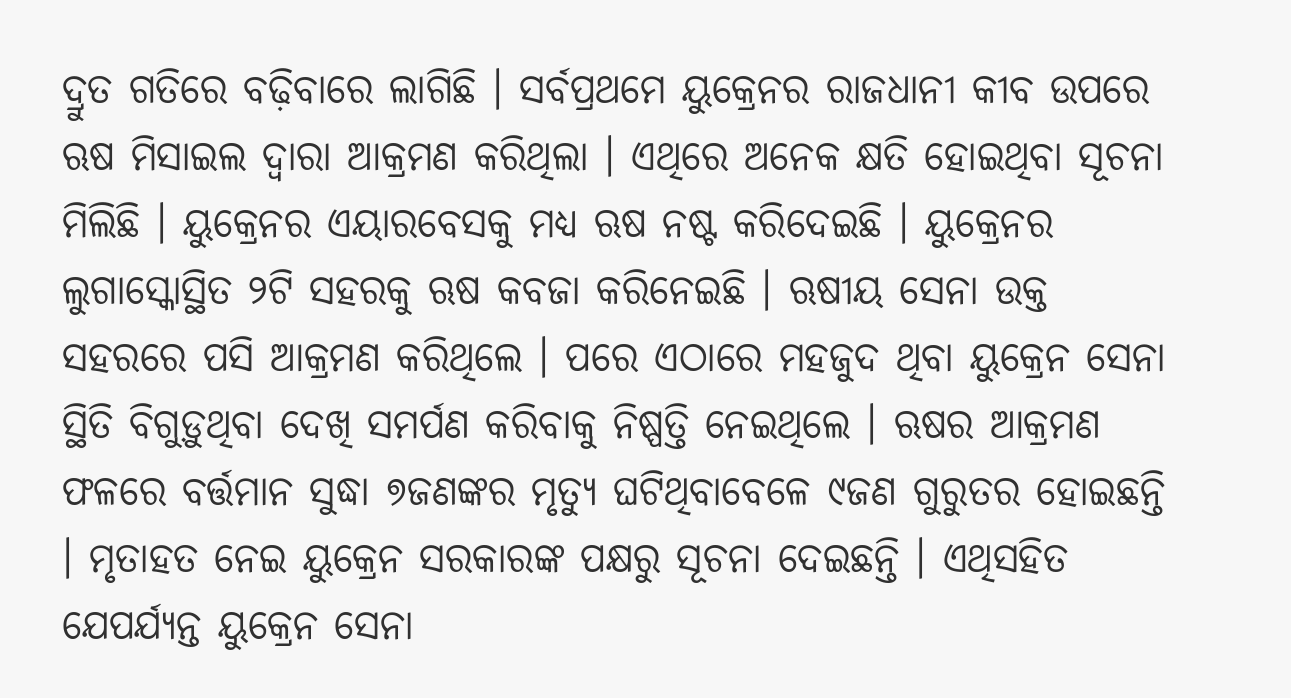ଦ୍ରୁତ ଗତିରେ ବଢ଼ିବାରେ ଲାଗିଛି । ସର୍ବପ୍ରଥମେ ୟୁକ୍ରେନର ରାଜଧାନୀ କୀବ ଉପରେ ଋଷ ମିସାଇଲ ଦ୍ୱାରା ଆକ୍ରମଣ କରିଥିଲା । ଏଥିରେ ଅନେକ କ୍ଷତି ହୋଇଥିବା ସୂଚନା ମିଲିଛି । ୟୁକ୍ରେନର ଏୟାରବେସକୁ ମଧ୍ୟ ଋଷ ନଷ୍ଟ କରିଦେଇଛି । ୟୁକ୍ରେନର ଲୁଗାସ୍କୋସ୍ଥିତ ୨ଟି ସହରକୁ ଋଷ କବଜା କରିନେଇଛି । ଋଷୀୟ ସେନା ଉକ୍ତ ସହରରେ ପସି ଆକ୍ରମଣ କରିଥିଲେ । ପରେ ଏଠାରେ ମହଜୁଦ ଥିବା ୟୁକ୍ରେନ ସେନା ସ୍ଥିତି ବିଗୁଡ଼ୁଥିବା ଦେଖି ସମର୍ପଣ କରିବାକୁ ନିଷ୍ପତ୍ତି ନେଇଥିଲେ । ଋଷର ଆକ୍ରମଣ ଫଳରେ ବର୍ତ୍ତମାନ ସୁଦ୍ଧା ୭ଜଣଙ୍କର ମୃତ୍ୟୁ ଘଟିଥିବାବେଳେ ୯ଜଣ ଗୁରୁତର ହୋଇଛନ୍ତି । ମୃତାହତ ନେଇ ୟୁକ୍ରେନ ସରକାରଙ୍କ ପକ୍ଷରୁ ସୂଚନା ଦେଇଛନ୍ତି । ଏଥିସହିତ ଯେପର୍ଯ୍ୟନ୍ତ ୟୁକ୍ରେନ ସେନା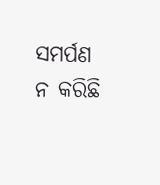ସମର୍ପଣ ନ କରିଛି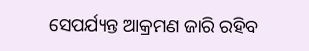ସେପର୍ଯ୍ୟନ୍ତ ଆକ୍ରମଣ ଜାରି ରହିବ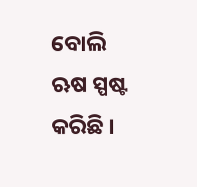ବୋଲି ଋଷ ସ୍ପଷ୍ଟ କରିଛି ।